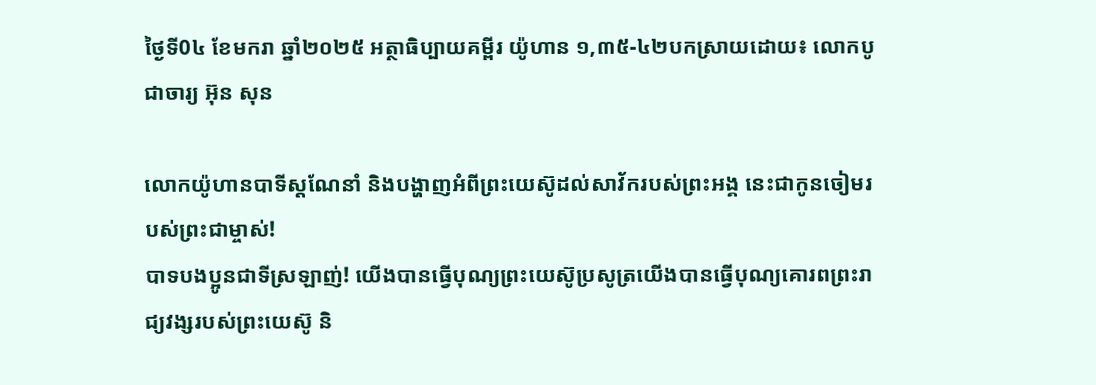ថ្ងៃទី0៤ ខែមករា ឆ្នាំ២០២៥ អត្ថាធិប្បាយគម្ពីរ យ៉ូហាន ១,៣៥-៤២បកស្រាយដោយ៖ លោកបូជាចារ្យ អ៊ុន សុន

លោកយ៉ូហានបាទីស្តណែនាំ និងបង្ហាញអំពីព្រះយេស៊ូដល់សាវ័ករបស់ព្រះអង្គ នេះជាកូនចៀមរបស់ព្រះជាម្ចាស់!
បាទបងប្អូនជាទីស្រឡាញ់! យើងបានធ្វើបុណ្យព្រះយេស៊ូប្រសូត្រយើងបានធ្វើបុណ្យគោរពព្រះរាជ្យវង្សរបស់ព្រះយេស៊ូ និ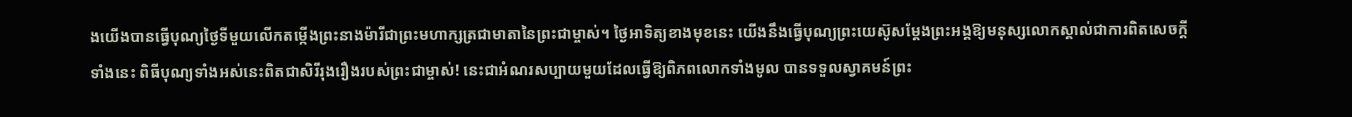ងយើងបានធ្វើបុណ្យថ្ងៃទីមួយលើកតម្កើងព្រះនាងម៉ារីជាព្រះមហាក្សត្រជាមាតានៃព្រះជាម្ចាស់។ ថ្ងៃអាទិត្យខាងមុខនេះ យើងនឹងធ្វើបុណ្យព្រះយេស៊ូសម្តែងព្រះអង្គឱ្យមនុស្សលោកស្គាល់ជាការពិតសេចក្តីទាំងនេះ ពិធីបុណ្យទាំងអស់នេះពិតជាសិរីរុងរឿងរបស់ព្រះជាម្ចាស់! នេះជាអំណរសប្បាយមួយដែលធ្វើឱ្យពិភពលោកទាំងមូល បានទទួលស្វាគមន៍ព្រះ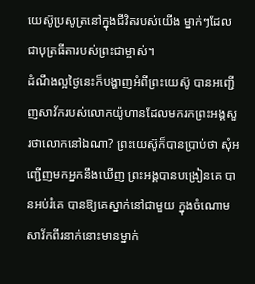យេស៊ូប្រសូត្រនៅក្នុងជីវិតរបស់យើង ម្នាក់ៗដែលជាបុត្រធីតារបស់ព្រះជាម្ចាស់។
ដំណឹងល្អថ្ងៃនេះក៏បង្ហាញអំពីព្រះយេស៊ូ បានអញ្ជើញសាវ័ករបស់លោកយ៉ូហានដែលមករកព្រះអង្គសួរថាលោកនៅឯណា? ព្រះយេស៊ូក៏បានប្រាប់ថា សុំអញ្ជើញមកអ្នកនឹងឃើញ ព្រះអង្គបានបង្រៀនគេ បានអប់រំគេ បានឱ្យគេស្នាក់នៅជាមួយ ក្នុងចំណោមសាវ័កពីរនាក់នោះមានម្នាក់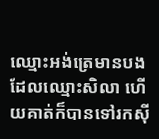ឈ្មោះអង់ត្រេមានបងដែលឈ្មោះសិលា ហើយគាត់ក៏បានទៅរកស៊ី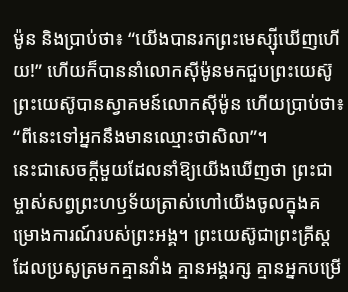ម៉ូន និងប្រាប់ថា៖ “យើងបានរកព្រះមេស្ស៊ីឃើញហើយ!” ហើយក៏បាននាំលោកស៊ីម៉ូនមកជួបព្រះយេស៊ូ ព្រះយេស៊ូបានស្វាគមន៍លោកស៊ីម៉ូន ហើយប្រាប់ថា៖ “ពីនេះទៅអ្នកនឹងមានឈ្មោះថាសិលា”។
នេះជាសេចក្តីមួយដែលនាំឱ្យយើងឃើញថា ព្រះជាម្ចាស់សព្វព្រះហឫទ័យត្រាស់ហៅយើងចូលក្នុងគម្រោងការណ៍របស់ព្រះអង្គ។ ព្រះយេស៊ូជាព្រះគ្រីស្តដែលប្រសូត្រមកគ្មានវាំង គ្មានអង្គរក្ស គ្មានអ្នកបម្រើ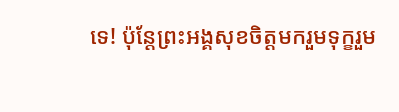ទេ! ប៉ុន្តែព្រះអង្គសុខចិត្តមករួមទុក្ខរួម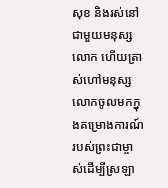សុខ និងរស់នៅជាមួយមនុស្សលោក ហើយត្រាស់ហៅមនុស្សលោកចូលមកក្នុងគម្រោងការណ៍របស់ព្រះជាម្ចាស់ដើម្បីស្រឡា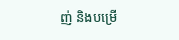ញ់ និងបម្រើ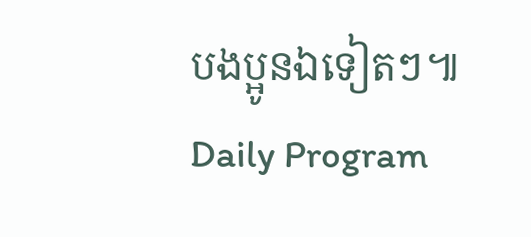បងប្អូនឯទៀតៗ៕
Daily Program